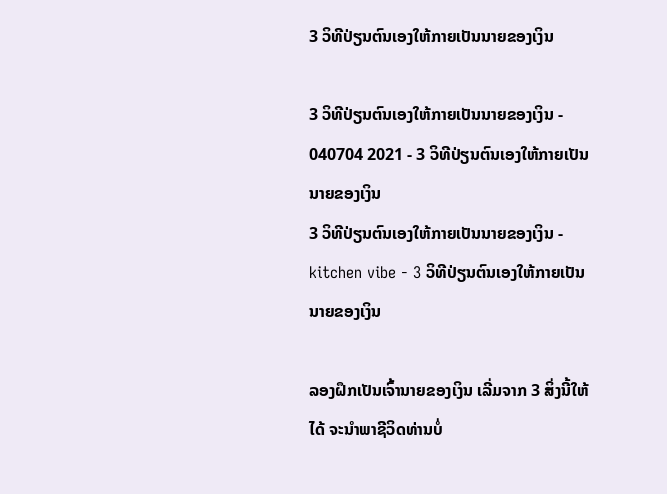3 ວິທີປ່ຽນຕົນເອງໃຫ້ກາຍເປັນນາຍຂອງເງິນ

3 ວິທີປ່ຽນຕົນເອງໃຫ້ກາຍເປັນນາຍຂອງເງິນ - 040704 2021 - 3 ວິທີປ່ຽນຕົນເອງໃຫ້ກາຍເປັນນາຍຂອງເງິນ
3 ວິທີປ່ຽນຕົນເອງໃຫ້ກາຍເປັນນາຍຂອງເງິນ - kitchen vibe - 3 ວິທີປ່ຽນຕົນເອງໃຫ້ກາຍເປັນນາຍຂອງເງິນ

ລອງຝຶກເປັນເຈົ້ານາຍຂອງເງິນ ເລີ່ມຈາກ 3 ສິ່ງນີ້ໃຫ້ໄດ້ ຈະນຳພາຊີວິດທ່ານບໍ່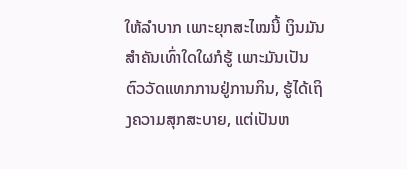ໃຫ້ລຳບາກ ເພາະຍຸກສະໄໝນີ້ ເງິນມັນ ສຳຄັນເທົ່າໃດໃຜກໍຮູ້ ເພາະມັນເປັນຕົວວັດແທກການຢູ່ການກິນ, ຮູ້ໄດ້ເຖິງຄວາມສຸກສະບາຍ, ແຕ່ເປັນຫ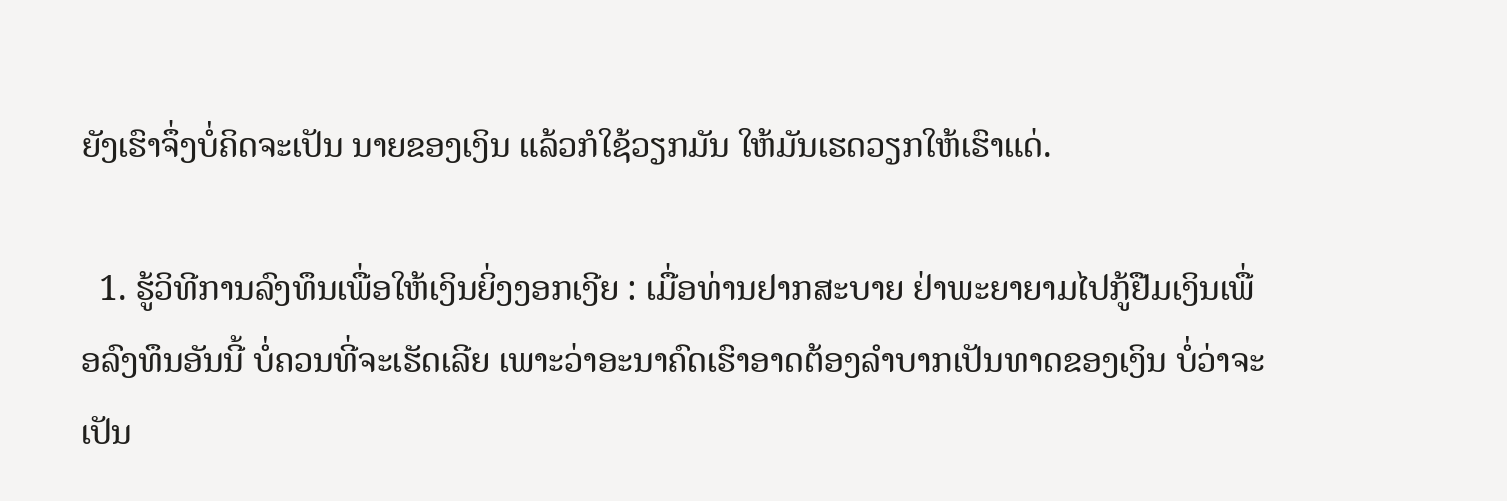ຍັງເຮົາຈຶ່ງບໍ່ຄິດຈະເປັນ ນາຍຂອງເງິນ ແລ້ວກໍໃຊ້ວຽກມັນ ໃຫ້ມັນເຮດວຽກໃຫ້ເຮົາແດ່.

  1. ຮູ້ວິທີການລົງທຶນເພື່ອໃຫ້ເງິນຍິ່ງງອກເງີຍ : ເມື່ອທ່ານຢາກສະບາຍ ຢ່າພະຍາຍາມໄປກູ້ຢືມເງິນເພື່ອລົງທຶນອັນນີ້ ບໍ່ຄວນທີ່ຈະເຮັດເລີຍ ເພາະວ່າອະນາຄົດເຮົາອາດຕ້ອງລຳບາກເປັນທາດຂອງເງິນ ບໍ່ວ່າຈະເປັນ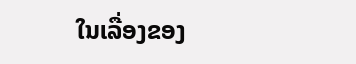ໃນເລື່ອງຂອງ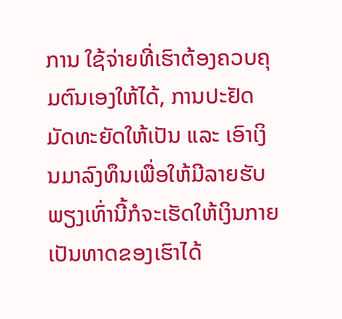ການ ໃຊ້ຈ່າຍທີ່ເຮົາຕ້ອງຄວບຄຸມຕົນເອງໃຫ້ໄດ້, ການປະຢັດມັດທະຍັດໃຫ້ເປັນ ແລະ ເອົາເງິນມາລົງທຶນເພື່ອໃຫ້ມີລາຍຮັບ ພຽງເທົ່ານີ້ກໍຈະເຮັດໃຫ້ເງິນກາຍເປັນທາດຂອງເຮົາໄດ້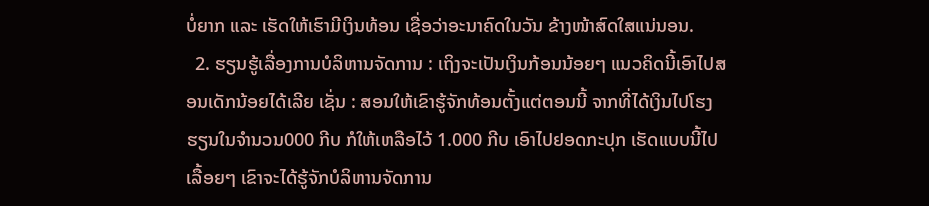ບໍ່ຍາກ ແລະ ເຮັດໃຫ້ເຮົາມີເງິນທ້ອນ ເຊື່ອວ່າອະນາຄົດໃນວັນ ຂ້າງໜ້າສົດໃສແນ່ນອນ.
  2. ຮຽນຮູ້ເລື່ອງການບໍລິຫານຈັດການ : ເຖິງຈະເປັນເງິນກ້ອນນ້ອຍໆ ແນວຄິດນີ້ເອົາໄປສອນເດັກນ້ອຍໄດ້ເລີຍ ເຊັ່ນ : ສອນໃຫ້ເຂົາຮູ້ຈັກທ້ອນຕັ້ງແຕ່ຕອນນີ້ ຈາກທີ່ໄດ້ເງິນໄປໂຮງຮຽນໃນຈຳນວນ000 ກີບ ກໍໃຫ້ເຫລືອໄວ້ 1.000 ກີບ ເອົາໄປຢອດກະປຸກ ເຮັດແບບນີ້ໄປເລື້ອຍໆ ເຂົາຈະໄດ້ຮູ້ຈັກບໍລິຫານຈັດການ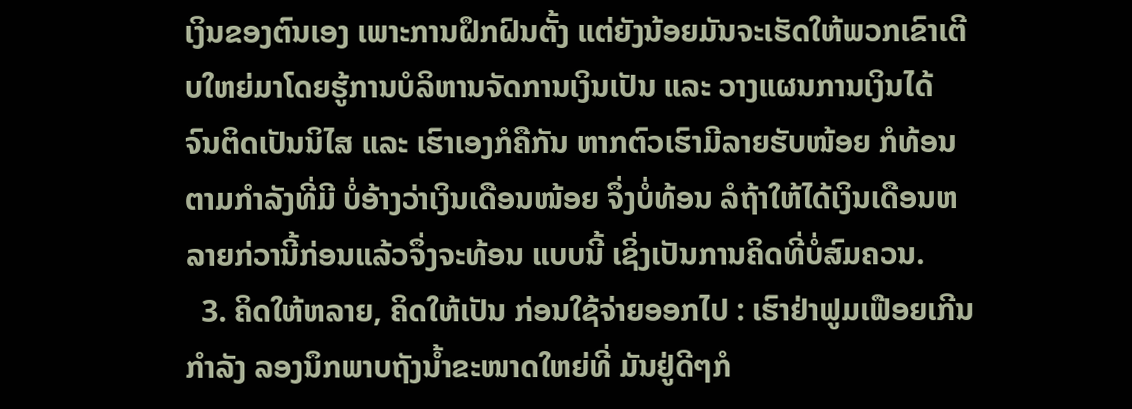ເງິນຂອງຕົນເອງ ເພາະການຝຶກຝົນຕັ້ງ ແຕ່ຍັງນ້ອຍມັນຈະເຮັດໃຫ້ພວກເຂົາເຕີບໃຫຍ່ມາໂດຍຮູ້ການບໍລິຫານຈັດການເງິນເປັນ ແລະ ວາງແຜນການເງິນໄດ້ ຈົນຕິດເປັນນິໄສ ແລະ ເຮົາເອງກໍຄືກັນ ຫາກຕົວເຮົາມີລາຍຮັບໜ້ອຍ ກໍທ້ອນຕາມກຳລັງທີ່ມີ ບໍ່ອ້າງວ່າເງິນເດືອນໜ້ອຍ ຈຶ່ງບໍ່ທ້ອນ ລໍຖ້າໃຫ້ໄດ້ເງິນເດືອນຫລາຍກ່ວານີ້ກ່ອນແລ້ວຈຶ່ງຈະທ້ອນ ແບບນີ້ ເຊິ່ງເປັນການຄິດທີ່ບໍ່ສົມຄວນ.
  3. ຄິດໃຫ້ຫລາຍ, ຄິດໃຫ້ເປັນ ກ່ອນໃຊ້ຈ່າຍອອກໄປ : ເຮົາຢ່າຟູມເຟືອຍເກີນກຳລັງ ລອງນຶກພາບຖັງນ້ຳຂະໜາດໃຫຍ່ທີ່ ມັນຢູ່ດີໆກໍ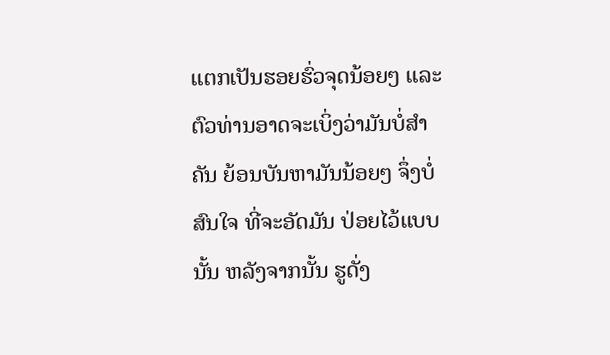ແຕກເປັນຮອຍຮົ່ວຈຸດນ້ອຍໆ ແລະ ຕົວທ່ານອາດຈະເບິ່ງວ່າມັນບໍ່ສຳຄັນ ຍ້ອນບັນຫາມັນນ້ອຍໆ ຈຶ່ງບໍ່ສົນໃຈ ທີ່ຈະອັດມັນ ປ່ອຍໄວ້ແບບນັ້ນ ຫລັງຈາກນັ້ນ ຮູດັ່ງ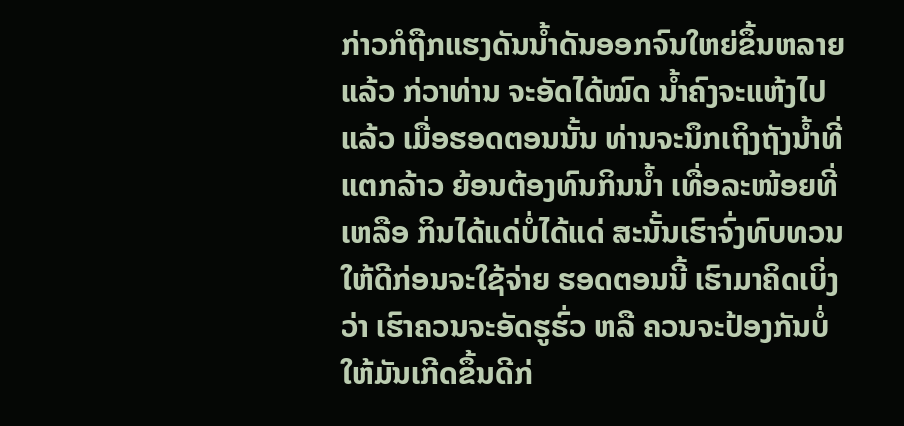ກ່າວກໍຖືກແຮງດັນນ້ຳດັນອອກຈົນໃຫຍ່ຂຶ້ນຫລາຍແລ້ວ ກ່ວາທ່ານ ຈະອັດໄດ້ໝົດ ນ້ຳຄົງຈະແຫ້ງໄປແລ້ວ ເມື່ອຮອດຕອນນັ້ນ ທ່ານຈະນຶກເຖິງຖັງນ້ຳທີ່ແຕກລ້າວ ຍ້ອນຕ້ອງທົນກິນນ້ຳ ເທື່ອລະໜ້ອຍທີ່ເຫລືອ ກິນໄດ້ແດ່ບໍ່ໄດ້ແດ່ ສະນັ້ນເຮົາຈົ່ງທົບທວນໃຫ້ດີກ່ອນຈະໃຊ້ຈ່າຍ ຮອດຕອນນີ້ ເຮົາມາຄິດເບິ່ງວ່າ ເຮົາຄວນຈະອັດຮູຮົ່ວ ຫລື ຄວນຈະປ້ອງກັນບໍ່ໃຫ້ມັນເກີດຂຶ້ນດີກ່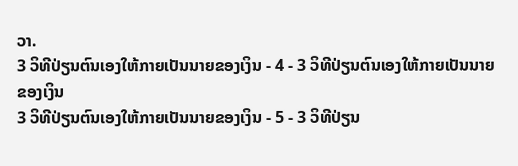ວາ.
3 ວິທີປ່ຽນຕົນເອງໃຫ້ກາຍເປັນນາຍຂອງເງິນ - 4 - 3 ວິທີປ່ຽນຕົນເອງໃຫ້ກາຍເປັນນາຍຂອງເງິນ
3 ວິທີປ່ຽນຕົນເອງໃຫ້ກາຍເປັນນາຍຂອງເງິນ - 5 - 3 ວິທີປ່ຽນ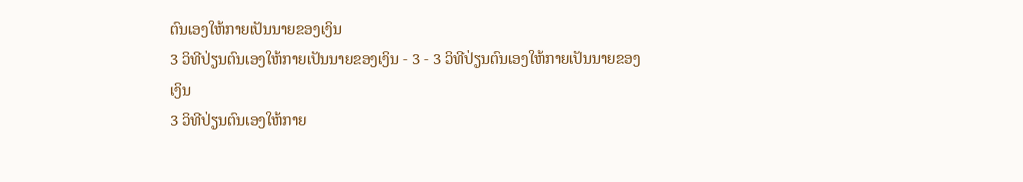ຕົນເອງໃຫ້ກາຍເປັນນາຍຂອງເງິນ
3 ວິທີປ່ຽນຕົນເອງໃຫ້ກາຍເປັນນາຍຂອງເງິນ - 3 - 3 ວິທີປ່ຽນຕົນເອງໃຫ້ກາຍເປັນນາຍຂອງເງິນ
3 ວິທີປ່ຽນຕົນເອງໃຫ້ກາຍ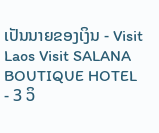ເປັນນາຍຂອງເງິນ - Visit Laos Visit SALANA BOUTIQUE HOTEL - 3 ວິ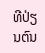ທີປ່ຽນຕົນ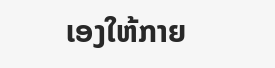ເອງໃຫ້ກາຍ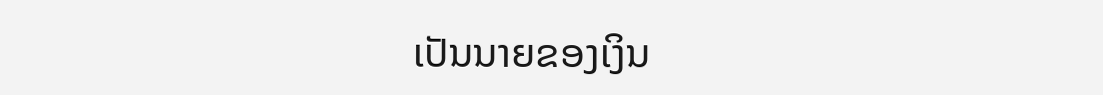ເປັນນາຍຂອງເງິນ